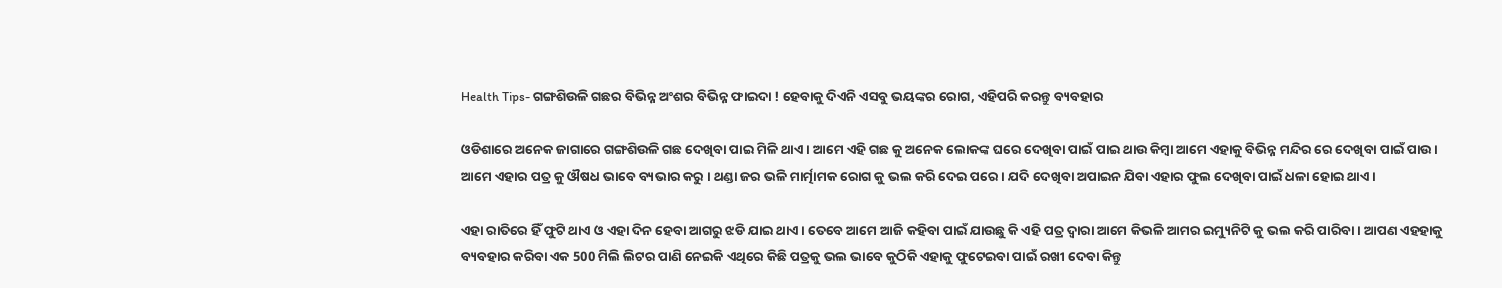Health Tips- ଗଙ୍ଗଶିଉଳି ଗଛର ବିଭିନ୍ନ ଅଂଶର ବିଭିନ୍ନ ଫାଇଦା ! ହେବାକୁ ଦିଏନି ଏସବୁ ଭୟଙ୍କର ରୋଗ, ଏହିପରି କରନ୍ତୁ ବ୍ୟବହାର

ଓଡିଶାରେ ଅନେକ ଜାଗାରେ ଗଙ୍ଗଶିଉଳି ଗଛ ଦେଖିବା ପାଇ ମିଳି ଥାଏ । ଆମେ ଏହି ଗଛ କୁ ଅନେକ ଲୋକଙ୍କ ଘରେ ଦେଖିବା ପାଇଁ ପାଇ ଥାଉ କିମ୍ବା ଆମେ ଏହାକୁ ବିଭିନ୍ନ ମନ୍ଦିର ରେ ଦେଖିବା ପାଇଁ ପାଉ । ଆମେ ଏହାର ପତ୍ର କୁ ଔଷଧ ଭାବେ ବ୍ୟଭାର କରୁ । ଥଣ୍ଡା ଜର ଭଳି ମାର୍ତ୍ମାମକ ରୋଗ କୁ ଭଲ କରି ଦେଇ ପରେ । ଯଦି ଦେଖିବା ଅପାଇନ ଯିବା ଏହାର ଫୁଲ ଦେଖିବା ପାଇଁ ଧଳା ହୋଇ ଥାଏ ।

ଏହା ରାତିରେ ହିଁ ଫୁଟି ଥାଏ ଓ ଏହା ଦିନ ହେବା ଆଗରୁ ଝଡି ଯାଇ ଥାଏ । ତେବେ ଆମେ ଆଜି କହିବା ପାଇଁ ଯାଉଛୁ କି ଏହି ପତ୍ର ଦ୍ଵାରା ଆମେ କିଭଳି ଆମର ଇମ୍ୟୁନିଟି କୁ ଭଲ କରି ପାରିବା । ଆପଣ ଏହହାକୁ ବ୍ୟବହାର କରିବା ଏକ 500 ମିଲି ଲିଟର ପାଣି ନେଇକି ଏଥିରେ କିଛି ପତ୍ରକୁ ଭଲ ଭାବେ କୁଠିକି ଏହାକୁ ଫୁଟେଇବା ପାଇଁ ରଖୀ ଦେବା କିନ୍ତୁ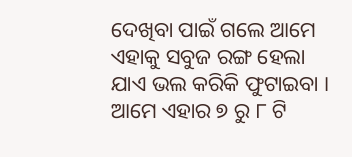ଦେଖିବା ପାଇଁ ଗଲେ ଆମେ ଏହାକୁ ସବୁଜ ରଙ୍ଗ ହେଲା ଯାଏ ଭଲ କରିକି ଫୁଟାଇବା । ଆମେ ଏହାର ୭ ରୁ ୮ ଟି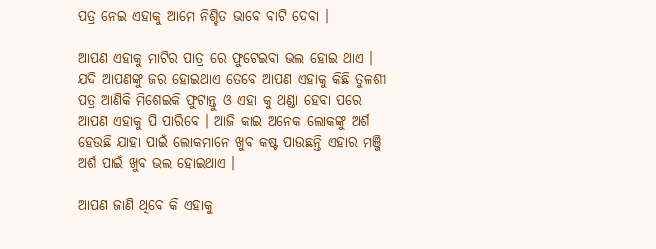ପତ୍ର ନେଇ ଏହାକୁ ଆମେ ନିଶ୍ଚିତ ଭାବେ ବାଟି ଦେବା ।

ଆପଣ ଏହାକୁ ମାଟିର ପାତ୍ର ରେ ଫୁଟେଇବା ଭଲ ହୋଇ ଥାଏ । ଯଦି ଆପଣଙ୍କୁ ଜର ହୋଇଥାଏ ତେବେ ଆପଣ ଏହାକୁ କିଛି ତୁଳଶୀ ପତ୍ର ଆଣିକି ମିଶେଇକି ଫୁଟାନ୍ତୁ ଓ ଏହା କୁ ଥଣ୍ଡା ହେବା ପରେ ଆପଣ ଏହାକୁ ପି ପାରିବେ । ଆଜି କାଇ ଅନେକ ଲୋକଙ୍କୁ ଅର୍ଶ ହେଉଛି ଯାହା ପାଇଁ ଲୋକମାନେ ଖୁବ କଷ୍ଟ ପାଉଛନ୍ତି ଏହାର ମଞ୍ଜି ଅର୍ଶ ପାଇଁ ଖୁବ ଭଲ ହୋଇଥାଏ ।

ଆପଣ ଜାଣି ଥିବେ କି ଏହାକୁ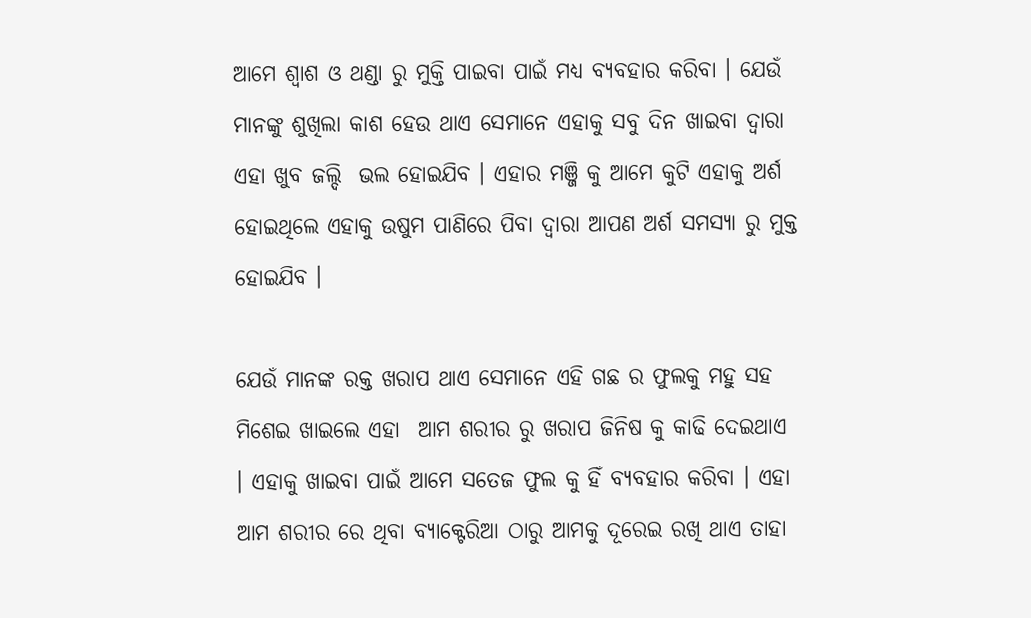ଆମେ ଶ୍ବାଶ ଓ ଥଣ୍ଡା ରୁ ମୁକ୍ତି ପାଇବା ପାଇଁ ମଧ୍ୟ ବ୍ୟବହାର କରିବା । ଯେଉଁ ମାନଙ୍କୁ ଶୁଖିଲା କାଶ ହେଉ ଥାଏ ସେମାନେ ଏହାକୁ ସବୁ ଦିନ ଖାଇବା ଦ୍ଵାରା ଏହା ଖୁବ ଜଲ୍ଦି  ଭଲ ହୋଇଯିବ । ଏହାର ମଞ୍ଜି କୁ ଆମେ କୁଟି ଏହାକୁ ଅର୍ଶ ହୋଇଥିଲେ ଏହାକୁ ଉଷୁମ ପାଣିରେ ପିବା ଦ୍ଵାରା ଆପଣ ଅର୍ଶ ସମସ୍ଯା ରୁ ମୁକ୍ତ ହୋଇଯିବ ।

ଯେଉଁ ମାନଙ୍କ ରକ୍ତ ଖରାପ ଥାଏ ସେମାନେ ଏହି ଗଛ ର ଫୁଲକୁ ମହୁ ସହ ମିଶେଇ ଖାଇଲେ ଏହା  ଆମ ଶରୀର ରୁ ଖରାପ ଜିନିଷ କୁ କାଢି ଦେଇଥାଏ । ଏହାକୁ ଖାଇବା ପାଇଁ ଆମେ ସତେଜ ଫୁଲ କୁ ହିଁ ବ୍ୟବହାର କରିବା । ଏହା ଆମ ଶରୀର ରେ ଥିବା ବ୍ୟାକ୍ଟେରିଆ ଠାରୁ ଆମକୁ ଦୂରେଇ ରଖି ଥାଏ ତାହା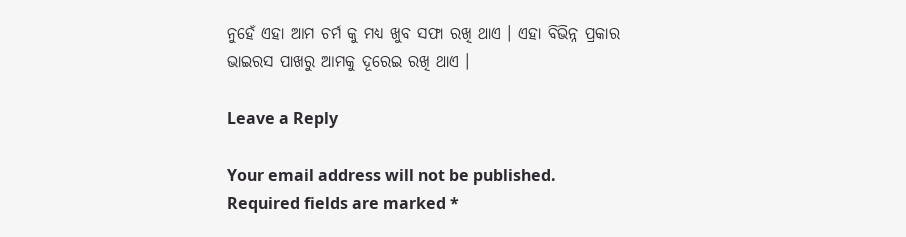ନୁହେଁ ଏହା ଆମ ଚର୍ମ କୁ ମଧ୍ୟ ଖୁବ ସଫା ରଖି ଥାଏ । ଏହା ବିଭିନ୍ନ ପ୍ରକାର ଭାଇରସ ପାଖରୁ ଆମକୁ ଦୂରେଇ ରଖି ଥାଏ ।

Leave a Reply

Your email address will not be published. Required fields are marked *